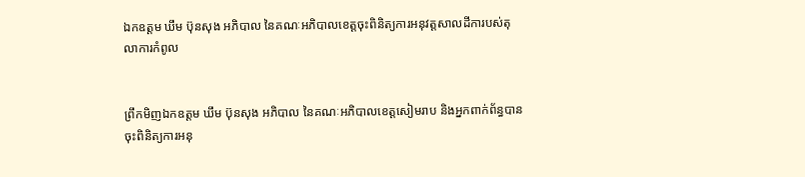ឯកឧត្តម ឃឹម ប៊ុនសុង អភិបាល នៃគណៈអភិបាលខេត្តចុះពិនិត្យការអនុវត្តសាលដីការបស់តុលាការកំពូល


ព្រឹកមិញឯកឧត្តម ឃឹម ប៊ុនសុង អភិបាល នៃគណៈអភិបាលខេត្តសៀមរាប និងអ្នកពាក់ព័ន្ធបានចុះពិនិត្យការអនុ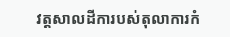វត្តសាលដីការបស់តុលាការកំ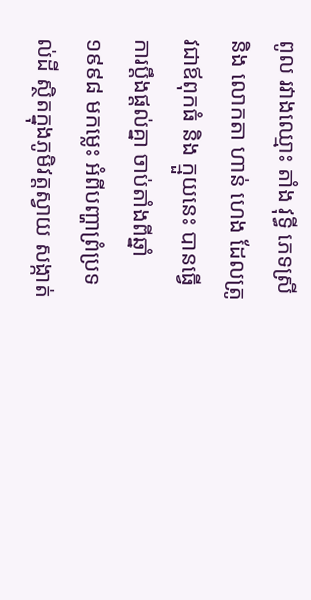ពូល រវាងឈ្មោះ តាំង វុទ្ធី ភេទស្រី និង លោកតា ហាន់ ហេង ដែលត្រូវជាឪពុកធំ និង ក្មួយនេះ បានធ្វើការប្តឹងផ្តល់គ្នា ចាប់តាំងពីឆ្នាំ១៩៩៨ មកម្លេះ អំពីបញ្ហាព្រំប្រទល់ដី ស្ថិតក្នុងភូមិវត្តស្វាយ សង្កាត់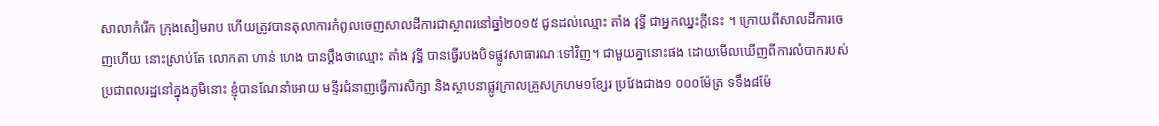សាលាកំរើក ក្រុងសៀមរាប ហើយត្រូវបានតុលាការកំពូលចេញសាលដីការជាស្ថាពរនៅឆ្នាំ២០១៥ ជូនដល់ឈ្មោះ តាំង វុទ្ធី ជាអ្នកឈ្នះក្តីនេះ ។ ក្រោយពីសាលដីការចេញហើយ នោះស្រាប់តែ លោកតា ហាន់ ហេង បានប្តឹងថាឈ្មោះ តាំង វុទ្ធី បានធ្វើរបងបិទផ្លូវសាធារណៈទៅវិញ។ ជាមួយគ្នានោះផង ដោយមើលឃើញពីការលំបាករបស់ប្រជាពលរដ្ឋនៅក្នុងភូមិនោះ ខ្ញុំបានណែនាំអោយ មន្ទីរជំនាញធ្វើការសិក្សា និងស្ថាបនាផ្លូវក្រាលគ្រួសក្រហម១ខ្សែរ ប្រវែងជាង១ ០០០ម៉ែត្រ ទទឹង៨ម៉ែ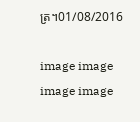ត្រ។01/08/2016

image image image image